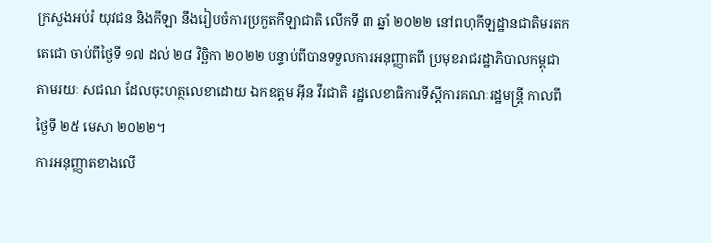ក្រសួងអប់រំ យុវជន និងកីឡា នឹងរៀបចំការប្រកួតកីឡាជាតិ លើកទី ៣ ឆ្នាំ ២០២២ នៅពហុកីឡដ្ឋានជាតិមរតកតេជោ ចាប់ពីថ្ងៃទី ១៧ ដល់ ២៨ វិច្ឆិកា ២០២២ បន្ទាប់ពីបានទទួលការអនុញ្ញាតពី ប្រមុខរាជរដ្ឋាភិបាលកម្ពុជា តាមរយៈ សជណ ដែលចុះហត្ថលេខាដោយ ឯកឧត្តម អ៊ីន វីរជាតិ រដ្ឋលេខាធិការទីស្ដីការគណៈរដ្ឋមន្ដ្រី កាលពីថ្ងៃទី ២៥ មេសា ២០២២។
ការអនុញ្ញាតខាងលើ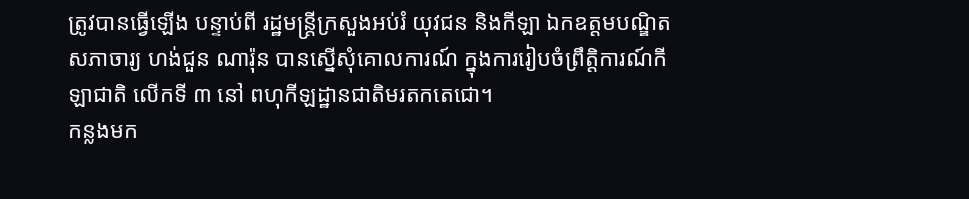ត្រូវបានធ្វើឡើង បន្ទាប់ពី រដ្ឋមន្ដ្រីក្រសួងអប់រំ យុវជន និងកីឡា ឯកឧត្តមបណ្ឌិតសភាចារ្យ ហង់ជួន ណារ៉ុន បានស្នើសុំគោលការណ៍ ក្នុងការរៀបចំព្រឹត្តិការណ៍កីឡាជាតិ លើកទី ៣ នៅ ពហុកីឡដ្ឋានជាតិមរតកតេជោ។
កន្លងមក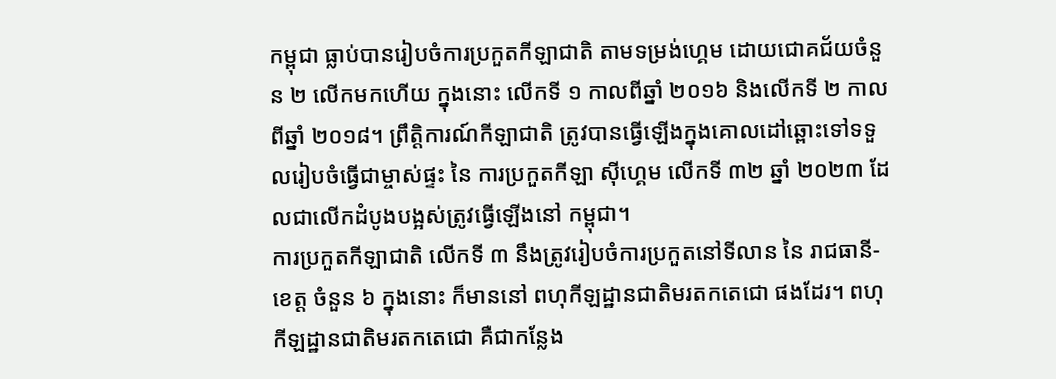កម្ពុជា ធ្លាប់បានរៀបចំការប្រកួតកីឡាជាតិ តាមទម្រង់ហ្គេម ដោយជោគជ័យចំនួន ២ លើកមកហើយ ក្នុងនោះ លើកទី ១ កាលពីឆ្នាំ ២០១៦ និងលើកទី ២ កាលពីឆ្នាំ ២០១៨។ ព្រឹត្តិការណ៍កីឡាជាតិ ត្រូវបានធ្វើឡើងក្នុងគោលដៅឆ្ពោះទៅទទួលរៀបចំធ្វើជាម្ចាស់ផ្ទះ នៃ ការប្រកួតកីឡា ស៊ីហ្គេម លើកទី ៣២ ឆ្នាំ ២០២៣ ដែលជាលើកដំបូងបង្អស់ត្រូវធ្វើឡើងនៅ កម្ពុជា។
ការប្រកួតកីឡាជាតិ លើកទី ៣ នឹងត្រូវរៀបចំការប្រកួតនៅទីលាន នៃ រាជធានី-ខេត្ត ចំនួន ៦ ក្នុងនោះ ក៏មាននៅ ពហុកីឡដ្ឋានជាតិមរតកតេជោ ផងដែរ។ ពហុកីឡដ្ឋានជាតិមរតកតេជោ គឺជាកន្លែង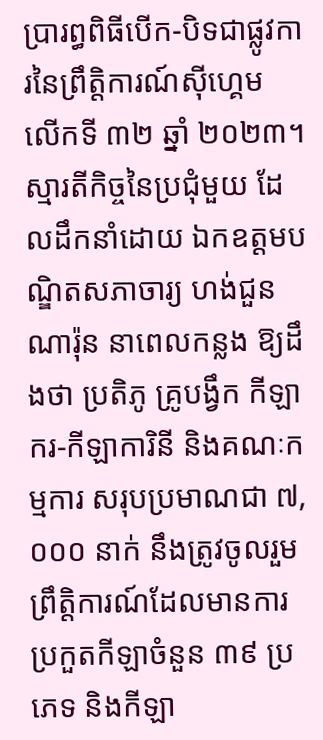ប្រារព្ធពិធីបើក-បិទជាផ្លូវការនៃព្រឹត្តិការណ៍ស៊ីហ្គេម លើកទី ៣២ ឆ្នាំ ២០២៣។
ស្មារតីកិច្ចនៃប្រជុំមួយ ដែលដឹកនាំដោយ ឯកឧត្តមបណ្ឌិតសភាចារ្យ ហង់ជួន ណារ៉ុន នាពេលកន្លង ឱ្យដឹងថា ប្រតិភូ គ្រូបង្វឹក កីឡាករ-កីឡាការិនី និងគណៈកម្មការ សរុបប្រមាណជា ៧,០០០ នាក់ នឹងត្រូវចូលរួមព្រឹត្តិការណ៍ដែលមានការប្រកួតកីឡាចំនួន ៣៩ ប្រភេទ និងកីឡា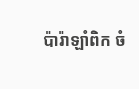ប៉ារ៉ាឡាំពិក ចំ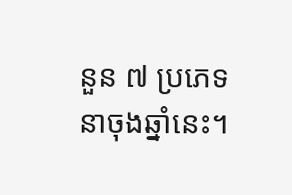នួន ៧ ប្រភេទ នាចុងឆ្នាំនេះ។